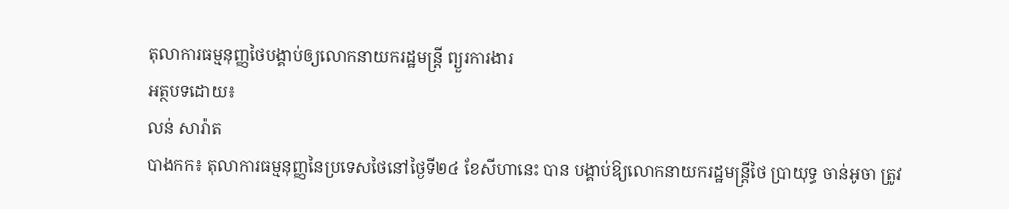តុលាការធម្មនុញ្ញថៃបង្គាប់ឲ្យលោកនាយករដ្ឋមន្ត្រី ព្យួរការងារ
អត្ថបទដោយ៖
លន់ សារ៉ាត
បាងកក៖ តុលាការធម្មនុញ្ញនៃប្រទេសថៃនៅថ្ងៃទី២៤ ខែសីហានេះ បាន បង្គាប់ឱ្យលោកនាយករដ្ឋមន្រ្តីថៃ ប្រាយុទ្ធ ចាន់អូចា ត្រូវ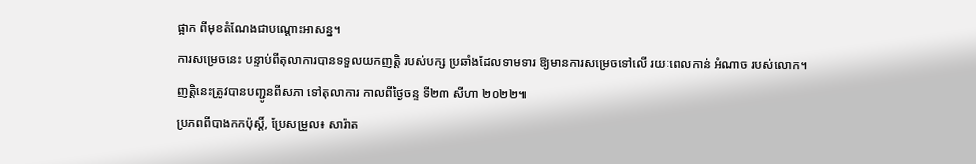ផ្អាក ពីមុខតំណែងជាបណ្តោះអាសន្ន។
ការសម្រេចនេះ បន្ទាប់ពីតុលាការបានទទួលយកញត្តិ របស់បក្ស ប្រឆាំងដែលទាមទារ ឱ្យមានការសម្រេចទៅលើ រយៈពេលកាន់ អំណាច របស់លោក។
ញត្តិនេះត្រូវបានបញ្ជូនពីសភា ទៅតុលាការ កាលពីថ្ងៃចន្ទ ទី២៣ សីហា ២០២២៕
ប្រភពពីបាងកកប៉ុស្តិ៍, ប្រែសម្រួល៖ សារ៉ាត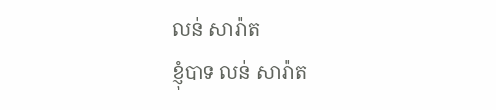លន់ សារ៉ាត
ខ្ញុំបាទ លន់ សារ៉ាត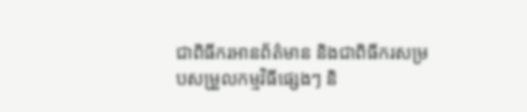ជាពិធីករអានព័ត៌មាន និងជាពិធីករសម្របសម្រួលកម្មវិធីផ្សេងៗ និ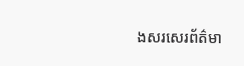ងសរសេរព័ត៌មា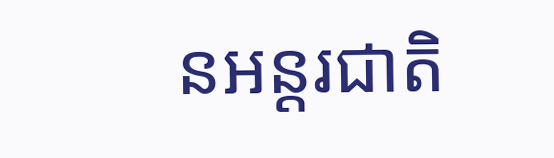នអន្តរជាតិ